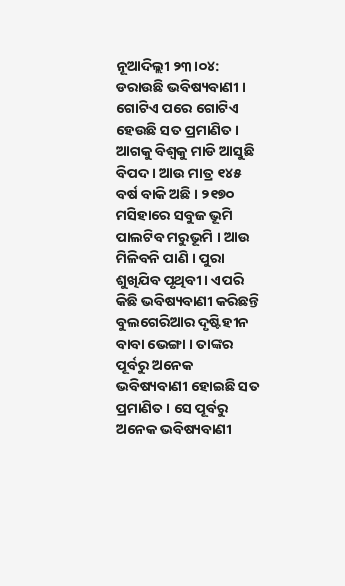ନୂଆଦିଲ୍ଲୀ ୨୩।୦୪: ଡରାଉଛି ଭବିଷ୍ୟବାଣୀ । ଗୋଟିଏ ପରେ ଗୋଟିଏ ହେଉଛି ସତ ପ୍ରମାଣିତ । ଆଗକୁ ବିଶ୍ବକୁ ମାଡି ଆସୁଛି ବିପଦ । ଆଉ ମାତ୍ର ୧୪୫ ବର୍ଷ ବାକି ଅଛି । ୨୧୭୦ ମସିହାରେ ସବୁଜ ଭୂମି ପାଲଟିବ ମରୁଭୂମି । ଆଉ ମିଳିବନି ପାଣି । ପୁରା ଶୁଖିଯିବ ପୃଥିବୀ । ଏପରି କିଛି ଭବିଷ୍ୟବାଣୀ କରିଛନ୍ତି ବୁଲଗେରିଆର ଦୃଷ୍ଟିହୀନ ବାବା ଭେଙ୍ଗା । ତାଙ୍କର ପୂର୍ବରୁ ଅନେକ ଭବିଷ୍ୟବାଣୀ ହୋଇଛି ସତ ପ୍ରମାଣିତ । ସେ ପୂର୍ବରୁ ଅନେକ ଭବିଷ୍ୟବାଣୀ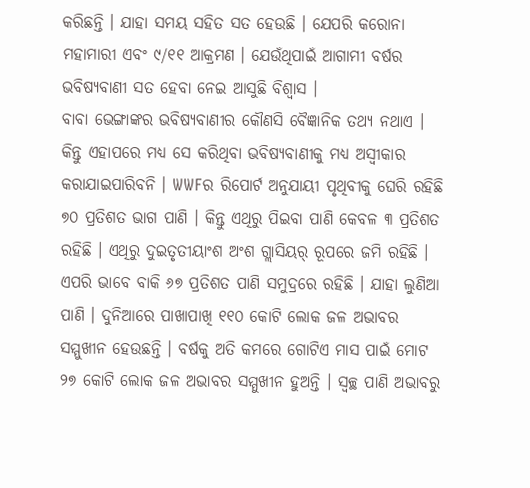କରିଛନ୍ତି । ଯାହା ସମୟ ସହିତ ସତ ହେଉଛି । ଯେପରି କରୋନା ମହାମାରୀ ଏବଂ ୯/୧୧ ଆକ୍ରମଣ । ଯେଉଁଥିପାଇଁ ଆଗାମୀ ବର୍ଷର ଭବିଷ୍ୟବାଣୀ ସତ ହେବା ନେଇ ଆସୁଛି ବିଶ୍ବାସ ।
ବାବା ଭେଙ୍ଗାଙ୍କର ଭବିଷ୍ୟବାଣୀର କୌଣସି ବୈଜ୍ଞାନିକ ତଥ୍ୟ ନଥାଏ । କିନ୍ତୁ ଏହାପରେ ମଧ୍ୟ ସେ କରିଥିବା ଭବିଷ୍ୟବାଣୀକୁ ମଧ୍ୟ ଅସ୍ୱୀକାର କରାଯାଇପାରିବନି । WWFର ରିପୋର୍ଟ ଅନୁଯାୟୀ ପୃଥିବୀକୁ ଘେରି ରହିଛି ୭୦ ପ୍ରତିଶତ ଭାଗ ପାଣି । କିନ୍ତୁ ଏଥିରୁ ପିଇବା ପାଣି କେବଳ ୩ ପ୍ରତିଶତ ରହିଛି । ଏଥିରୁ ଦୁଇତୃତୀୟାଂଶ ଅଂଶ ଗ୍ଲାସିୟର୍ ରୂପରେ ଜମି ରହିଛି ।
ଏପରି ଭାବେ ବାକି ୬୭ ପ୍ରତିଶତ ପାଣି ସମୁଦ୍ରରେ ରହିଛି । ଯାହା ଲୁଣିଆ ପାଣି । ଦୁନିଆରେ ପାଖାପାଖି ୧୧୦ କୋଟି ଲୋକ ଜଳ ଅଭାବର ସମ୍ମୁଖୀନ ହେଉଛନ୍ତି । ବର୍ଷକୁ ଅତି କମରେ ଗୋଟିଏ ମାସ ପାଇଁ ମୋଟ ୨୭ କୋଟି ଲୋକ ଜଳ ଅଭାବର ସମ୍ମୁଖୀନ ହୁଅନ୍ତି । ସ୍ୱଚ୍ଛ ପାଣି ଅଭାବରୁ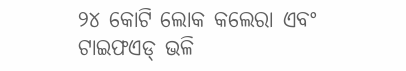୨୪ କୋଟି ଲୋକ କଲେରା ଏବଂ ଟାଇଫଏଡ୍ ଭଳି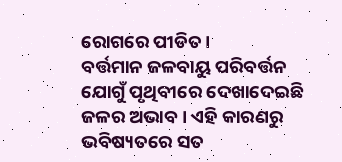ରୋଗରେ ପୀଡିତ।
ବର୍ତ୍ତମାନ ଜଳବାୟୁ ପରିବର୍ତ୍ତନ ଯୋଗୁଁ ପୃଥିବୀରେ ଦେଖାଦେଇଛି ଜଳର ଅଭାବ । ଏହି କାରଣରୁ ଭବିଷ୍ୟତରେ ସତ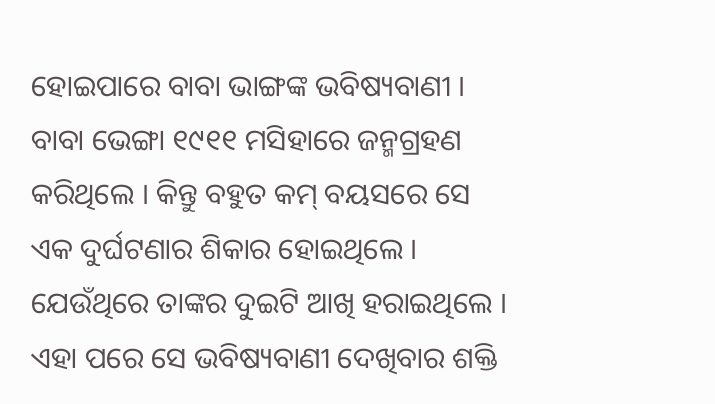ହୋଇପାରେ ବାବା ଭାଙ୍ଗଙ୍କ ଭବିଷ୍ୟବାଣୀ । ବାବା ଭେଙ୍ଗା ୧୯୧୧ ମସିହାରେ ଜନ୍ମଗ୍ରହଣ କରିଥିଲେ । କିନ୍ତୁ ବହୁତ କମ୍ ବୟସରେ ସେ ଏକ ଦୁର୍ଘଟଣାର ଶିକାର ହୋଇଥିଲେ । ଯେଉଁଥିରେ ତାଙ୍କର ଦୁଇଟି ଆଖି ହରାଇଥିଲେ ।
ଏହା ପରେ ସେ ଭବିଷ୍ୟବାଣୀ ଦେଖିବାର ଶକ୍ତି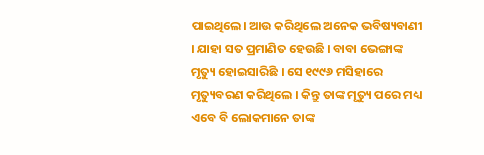ପାଇଥିଲେ। ଆଉ କରିଥିଲେ ଅନେକ ଭବିଷ୍ୟବାଣୀ । ଯାହା ସତ ପ୍ରମାଣିତ ହେଉଛି । ବାବା ଭେଙ୍ଗାଙ୍କ ମୃତ୍ୟୁ ହୋଇସାରିଛି । ସେ ୧୯୯୬ ମସିହାରେ ମୃତ୍ୟୁବରଣ କରିଥିଲେ । କିନ୍ତୁ ତାଙ୍କ ମୃତ୍ୟୁ ପରେ ମଧ୍ୟ ଏବେ ବି ଲୋକମାନେ ତାଙ୍କ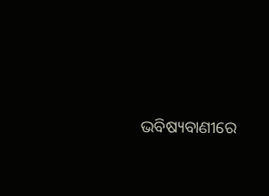ଭବିଷ୍ୟବାଣୀରେ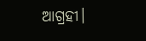ଆଗ୍ରହୀ।